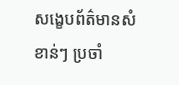សង្ខេបព័ត៌មានសំខាន់ៗ ប្រចាំ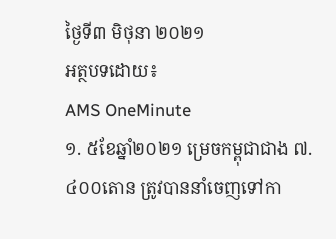ថ្ងៃទី៣ មិថុនា ២០២១
អត្ថបទដោយ៖
AMS OneMinute
១. ៥ខែឆ្នាំ២០២១ ម្រេចកម្ពុជាជាង ៧.៤០០តោន ត្រូវបាននាំចេញទៅកា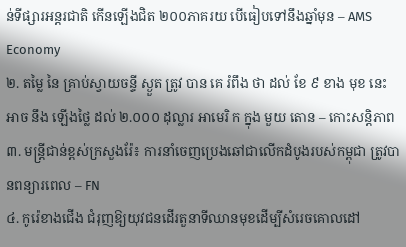ន់ទីផ្សារអន្តរជាតិ កើនឡើងជិត ២០០ភាគរយ បើធៀបទៅនឹងឆ្នាំមុន – AMS Economy
២. តម្លៃ នៃ គ្រាប់ស្វាយចន្ទី ស្ងួត ត្រូវ បាន គេ រំពឹង ថា ដល់ ខែ ៩ ខាង មុខ នេះ អាច នឹង ឡើងថ្លៃ ដល់ ២.០០០ ដុល្លារ អាមេរិ ក ក្នុង មួយ តោន – កោះសន្តិភាព
៣. មន្ដ្រីជាន់ខ្ពស់ក្រសួងរ៉ែ៖ ការនាំចេញប្រេងឆៅជាលើកដំបូងរបស់កម្ពុជា ត្រូវបានពន្យារពេល – FN
៤. កូរ៉េខាងជើង ជំរុញឱ្យយុវជនដើរតួនាទីឈានមុខដើម្បីសំរេចគោលដៅ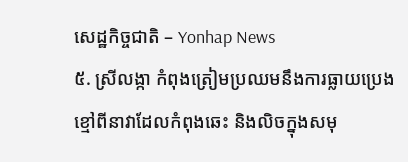សេដ្ឋកិច្ចជាតិ – Yonhap News
៥. ស្រីលង្កា កំពុងត្រៀមប្រឈមនឹងការធ្លាយប្រេងខ្មៅពីនាវាដែលកំពុងឆេះ និងលិចក្នុងសមុ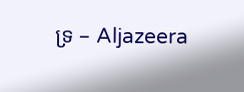ទ្រ – Aljazeera